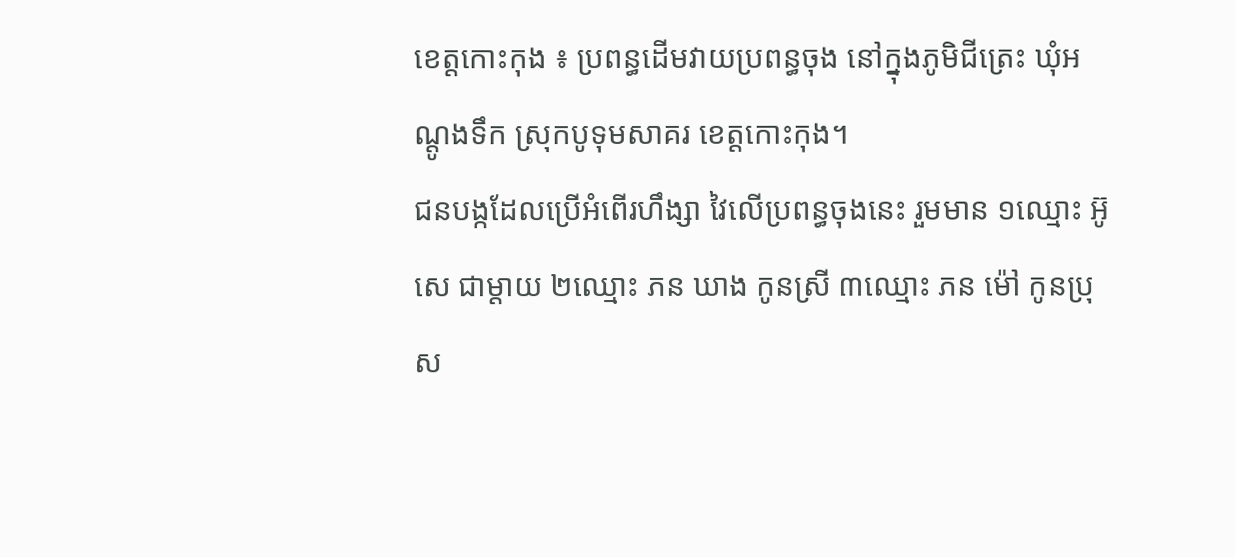ខេត្តកោះកុង ៖ ប្រពន្ធដើមវាយប្រពន្ធចុង នៅក្នុងភូមិជីត្រេះ ឃុំអណ្ដូងទឹក ស្រុកបូទុមសាគរ ខេត្តកោះកុង។
ជនបង្កដែលប្រើអំពើរហឹង្សា វៃលើប្រពន្ធចុងនេះ រួមមាន ១ឈ្មោះ អ៊ូ សេ ជាម្តាយ ២ឈ្មោះ ភន ឃាង កូនស្រី ៣ឈ្មោះ ភន ម៉ៅ កូនប្រុស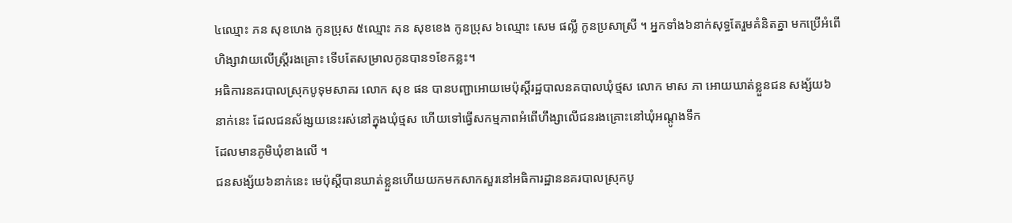៤ឈ្មោះ ភន សុខហេង កូនប្រុស ៥ឈ្មោះ ភន សុខខេង កូនប្រុស ៦ឈ្មោះ សេម ផល្លី កូនប្រសាស្រី ។ អ្នកទាំង៦នាក់សុទ្ធតែរួមគំនិតគ្នា មកប្រើអំពើហិង្សាវាយលើស្ត្រីរងគ្រោះ ទើបតែសម្រាលកូនបាន១ខែកន្លះ។
អធិការនគរបាលស្រុកបូទុមសាគរ លោក សុខ ផន បានបញ្ជាអោយមេប៉ុស្ដិ៍រដ្ឋបាលនគបាលឃុំថ្មស លោក មាស ភា អោយឃាត់ខ្លួនជន សង្ស័យ៦នាក់នេះ ដែលជនស័ង្សយនេះរស់នៅក្នុងឃុំថ្មស ហើយទៅធ្វើសកម្មភាពអំពើហឹង្សាលើជនរងគ្រោះនៅឃុំអណ្តូងទឹក
ដែលមានភូមិឃុំខាងលើ ។
ជនសង្ស័យ៦នាក់នេះ មេប៉ុស្តីបានឃាត់ខ្លួនហើយយកមកសាកសួរនៅអធិការដ្ឋាននគរបាលស្រុកបូ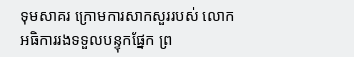ទុមសាគរ ក្រោមការសាកសួររបស់ លោកអធិការរងទទួលបន្ទុកផ្នែក ព្រ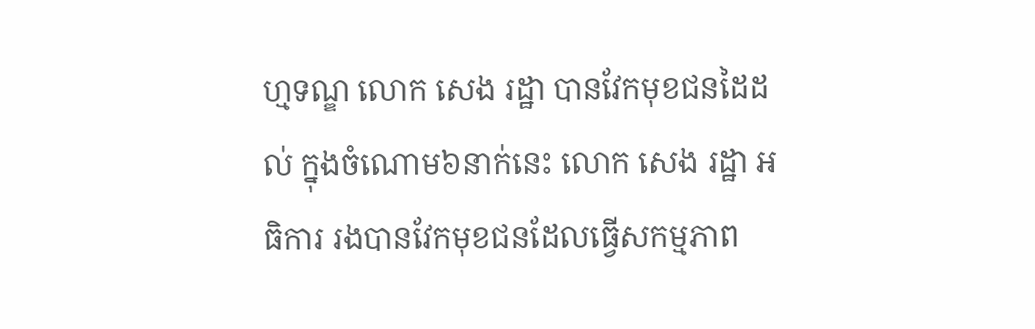ហ្មទណ្ឌ លោក សេង រដ្ឋា បានវែកមុខជនដៃដល់ ក្នុងចំណោម៦នាក់នេះ លោក សេង រដ្ឋា អធិការ រងបានវែកមុខជនដែលធ្វើសកម្មភាព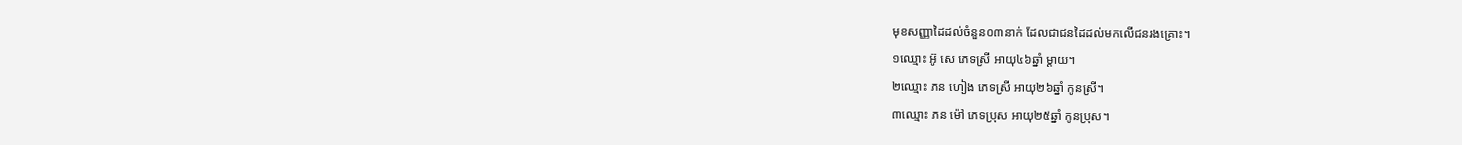មុខសញ្ញាដៃដល់ចំនួន០៣នាក់ ដែលជាជនដៃដល់មកលើជនរងគ្រោះ។
១ឈ្មោះ អ៊ូ សេ ភេទស្រី អាយុ៤៦ឆ្នាំ ម្ដាយ។
២ឈ្មោះ ភន ហៀង ភេទស្រី អាយុ២៦ឆ្នាំ កូនស្រី។
៣ឈ្មោះ ភន ម៉ៅ ភេទប្រុស អាយុ២៥ឆ្នាំ កូនប្រុស។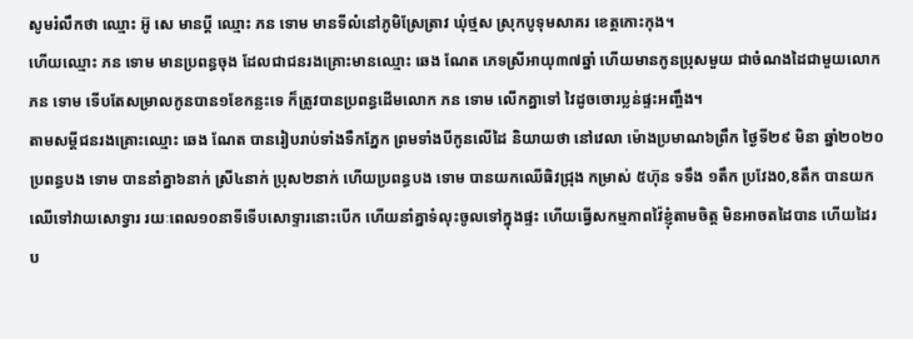សូមរំលឹកថា ឈ្មោះ អ៊ូ សេ មានប្តី ឈ្មោះ ភន ទោម មានទីលំនៅភូមិស្រែត្រាវ ឃុំថ្មស ស្រុកបូទុមសាគរ ខេត្តកោះកុង។
ហើយឈ្មោះ ភន ទោម មានប្រពន្ធចុង ដែលជាជនរងគ្រោះមានឈ្មោះ ឆេង ណែត ភេទស្រីអាយុ៣៧ឆ្នាំ ហើយមានកូនប្រុសមួយ ជាចំណងដៃជាមួយលោក ភន ទោម ទើបតែសម្រាលកូនបាន១ខែកន្លះទេ ក៏ត្រូវបានប្រពន្ធដើមលោក ភន ទោម លើកគ្នាទៅ វៃដូចចោរប្លន់ផ្ទះអញ្ចឹង។
តាមសម្តីជនរងគ្រោះឈ្មោះ ឆេង ណែត បានរៀបរាប់ទាំងទឺកភ្នែក ព្រមទាំងបីកូនលើដៃ និយាយថា នៅវេលា ម៉ោងប្រមាណ៦ព្រឹក ថ្ងៃទី២៩ មិនា ឆ្នាំ២០២០ ប្រពន្ធបង ទោម បាននាំគ្នា៦នាក់ ស្រី៤នាក់ ប្រុស២នាក់ ហើយប្រពន្ធបង ទោម បានយកឈើធិវជ្រុង កម្រាស់ ៥ហ៊ុន ទទឹង ១តឹក ប្រវែង0,8តឹក បានយកឈើទៅវាយសោទ្វារ រយៈពេល១០នាទីទើបសោទ្ទារនោះបើក ហើយនាំគ្នាទំលុះចូលទៅក្នុងផ្ទះ ហើយធ្វើសកម្មភាពវ៉ៃខ្ញុំតាមចិត្ត មិនអាចតដៃបាន ហើយដៃរប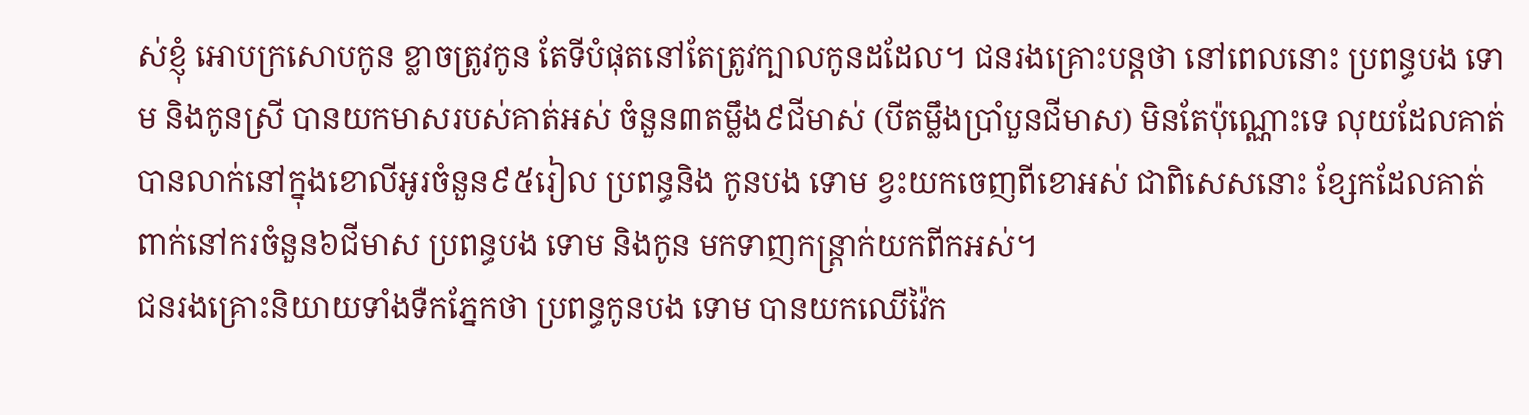ស់ខ្ញុំ អោបក្រសោបកូន ខ្លាចត្រូវកូន តែទីបំផុតនៅតែត្រូវក្បាលកូនដដែល។ ជនរងគ្រោះបន្តថា នៅពេលនោះ ប្រពន្ធបង ទោម និងកូនស្រី បានយកមាសរបស់គាត់អស់ ចំនួន៣តម្លឹង៩ជីមាស់ (បីតម្លឹងប្រាំបួនជីមាស) មិនតែប៉ុណ្ណោះទេ លុយដែលគាត់បានលាក់នៅក្នុងខោលីអូរចំនួន៩៥រៀល ប្រពន្ធនិង កូនបង ទោម ខ្វះយកចេញពីខោអស់ ជាពិសេសនោះ ខ្សែកដែលគាត់ពាក់នៅករចំនួន៦ជីមាស ប្រពន្ធបង ទោម និងកូន មកទាញកន្ត្រាក់យកពីកអស់។
ជនរងគ្រោះនិយាយទាំងទឺកភ្នែកថា ប្រពន្ធកូនបង ទោម បានយកឈើវ៉ៃក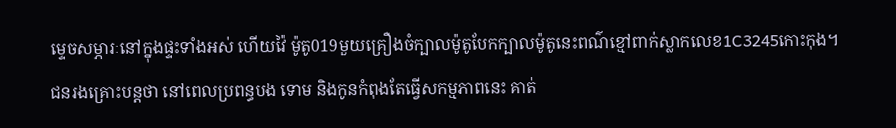ម្ទេចសម្ភារៈនៅក្នុងផ្ទះទាំងអស់ ហើយវ៉ៃ ម៉ូតូ019មួយគ្រឿងចំក្បាលម៉ូតូបែកក្បាលម៉ូតូនេះពណ៌ខ្មៅពាក់ស្លាកលេខ1C3245កោះកុង។
ជនរងគ្រោះបន្តថា នៅពេលប្រពន្ធបង ទោម និងកូនកំពុងតែធ្វើសកម្មភាពនេះ គាត់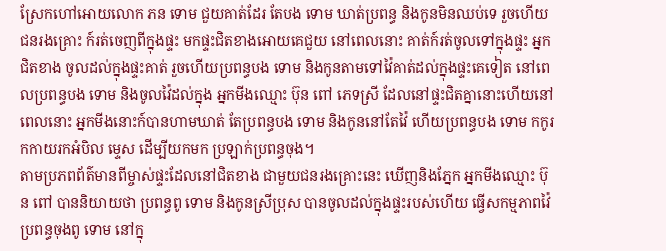ស្រែកហៅអោយលោក ភន ទោម ជួយគាត់ដែរ តែបង ទោម ឃាត់ប្រពន្ធ និងកូនមិនឈប់ទេ រួចហើយជនរងគ្រោះ ក៍រត់ចេញពីក្នុងផ្ទះ មកផ្ទះជិតខាងអោយគេជួយ នៅពេលនោះ គាត់ក៍រត់ចូលទៅក្នុងផ្ទះ អ្នកជិតខាង ចូលដល់ក្នុងផ្ទះគាត់ រួចហើយប្រពន្ធបង ទោម និងកូនតាមទៅវ៉ៃគាត់ដល់ក្នុងផ្ទះគេទៀត នៅពេលប្រពន្ធបង ទោម និងចូលវ៉ៃដល់ក្នុង អ្នកមីងឈ្មោះ ប៊ុន ពៅ ភេទស្រី ដែលនៅផ្ទះជិតគ្នានោះហើយនៅពេលនោះ អ្នកមីងនោះក៍បានហាមឃាត់ តែប្រពន្ធបង ទោម និងកូននៅតែវ៉ៃ ហើយប្រពន្ធបង ទោម កកូរកកាយរកអំបិល ម្ទេស ដើម្បីយកមក ប្រឡាក់ប្រពន្ធចុង។
តាមប្រភពព័ត៌មានពីម្ចាស់ផ្ទះដែលនៅជិតខាង ជាមួយជនរងគ្រោះនេះ ឃើញនិងភ្នែក អ្នកមីងឈ្មោះ ប៊ុន ពៅ បាននិយាយថា ប្រពន្ធពូ ទោម និងកូនស្រីប្រុស បានចូលដល់ក្នុងផ្ទះរបស់ហើយ ធ្វើសកម្មភាពវ៉ៃប្រពន្ធចុងពូ ទោម នៅក្នុ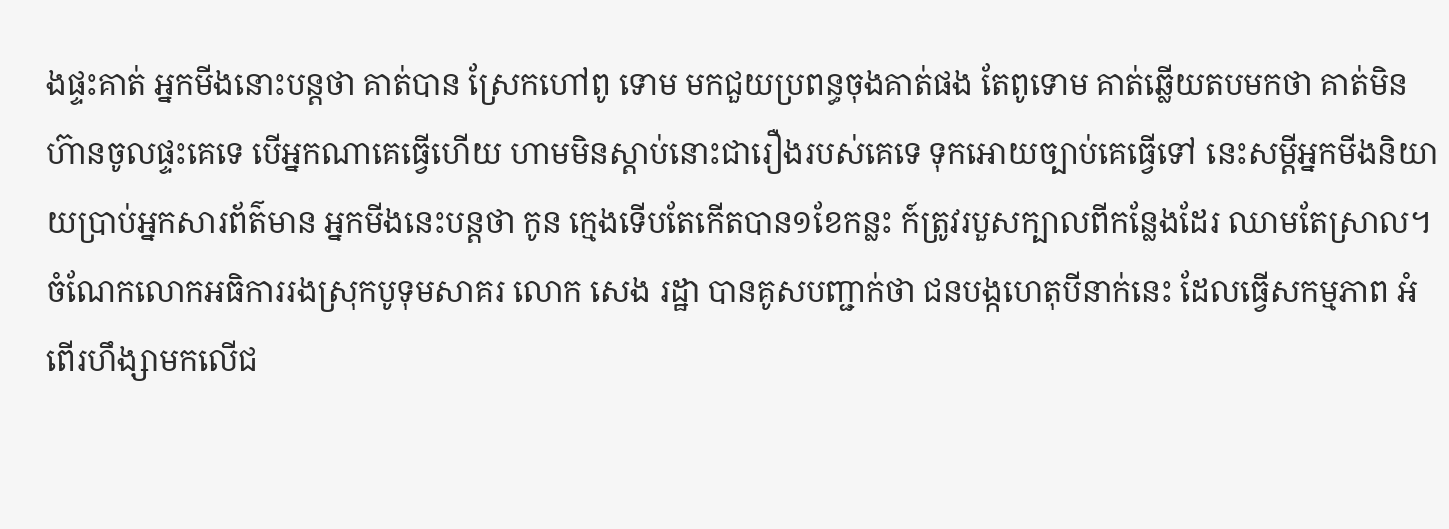ងផ្ទះគាត់ អ្នកមីងនោះបន្តថា គាត់បាន ស្រែកហៅពូ ទោម មកជួយប្រពន្ធចុងគាត់ផង តែពូទោម គាត់ឆ្លើយតបមកថា គាត់មិនហ៊ានចូលផ្ទះគេទេ បើអ្នកណាគេធ្វើហើយ ហាមមិនស្ដាប់នោះជារឿងរបស់គេទេ ទុកអោយច្បាប់គេធ្វើទៅ នេះសម្ដីអ្នកមីងនិយាយប្រាប់អ្នកសារព័ត៌មាន អ្នកមីងនេះបន្តថា កូន ក្មេងទើបតែកើតបាន១ខែកន្លះ ក៍ត្រូវរបួសក្បាលពីកន្លែងដែរ ឈាមតែស្រាល។
ចំណែកលោកអធិការរងស្រុកបូទុមសាគរ លោក សេង រដ្ឋា បានគូសបញ្ជាក់ថា ជនបង្កហេតុបីនាក់នេះ ដែលធ្វើសកម្មភាព អំពើរហឹង្សាមកលើជ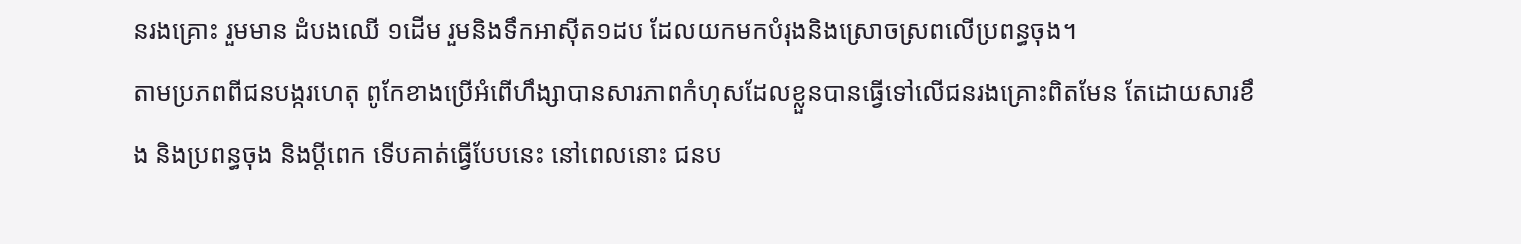នរងគ្រោះ រួមមាន ដំបងឈើ ១ដើម រួមនិងទឹកអាស៊ីត១ដប ដែលយកមកបំរុងនិងស្រោចស្រពលើប្រពន្ធចុង។
តាមប្រភពពីជនបង្ករហេតុ ពូកែខាងប្រើអំពើហឹង្សាបានសារភាពកំហុសដែលខ្លួនបានធ្វើទៅលើជនរងគ្រោះពិតមែន តែដោយសារខឹង និងប្រពន្ធចុង និងប្ដីពេក ទើបគាត់ធ្វើបែបនេះ នៅពេលនោះ ជនប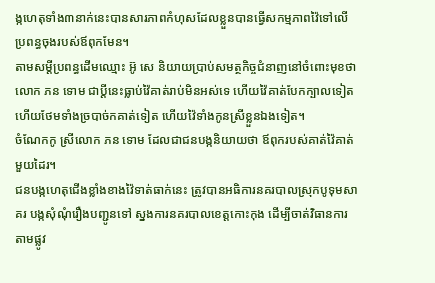ង្កហេតុទាំង៣នាក់នេះបានសារភាពកំហុសដែលខ្លួនបានធ្វើសកម្មភាពវ៉ៃទៅលើប្រពន្ធចុងរបស់ឪពុកមែន។
តាមសម្ដីប្រពន្ធដើមឈ្មោះ អ៊ូ សេ និយាយប្រាប់សមត្ថកិច្ចជំនាញនៅចំពោះមុខថា លោក ភន ទោម ជាប្ដីនេះធ្លាប់វ៉ៃគាត់រាប់មិនអស់ទេ ហើយវ៉ៃគាត់បែកក្បាលទៀត ហើយថែមទាំងច្របាច់កគាត់ទៀត ហើយវ៉ៃទាំងកូនស្រីខ្លួនឯងទៀត។
ចំណែកកូ ស្រីលោក ភន ទោម ដែលជាជនបង្កនិយាយថា ឪពុករបស់គាត់វ៉ៃគាត់មួយដៃរ។
ជនបង្កហេតុជើងខ្លាំងខាងវ៉ៃទាត់ធាក់នេះ ត្រូវបានអធិការនគរបាលស្រុកបូទុមសាគរ បង្កសុំណុំរឿងបញ្ជូនទៅ ស្នងការនគរបាលខេត្តកោះកុង ដើម្បីចាត់វិធានការតាមផ្លូវ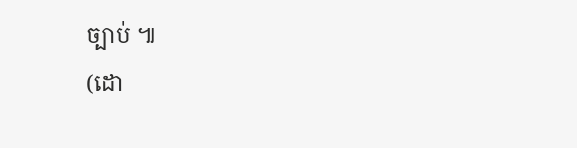ច្បាប់ ៕
(ដោ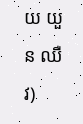យ យួន ឈឺវ)